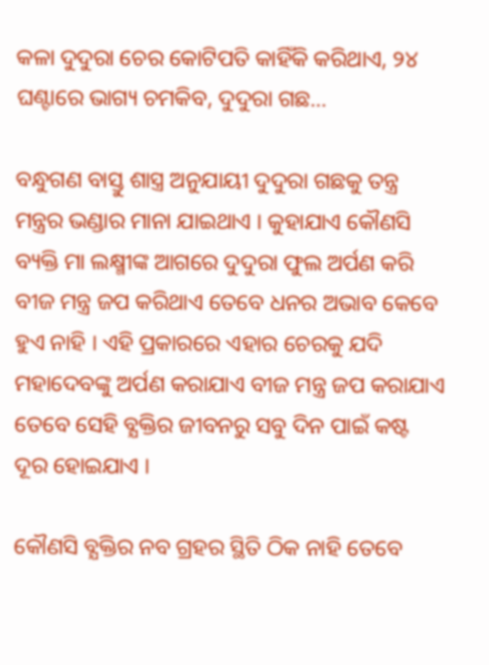କଳା ଦୁଦୁରା ଚେର କୋଟିପତି କାହିଁକି କରିଥାଏ, ୨୪ ଘଣ୍ଟାରେ ଭାଗ୍ୟ ଚମକିବ, ଦୁଦୁରା ଗଛ…

ବନ୍ଧୁଗଣ ବାସ୍ତୁ ଶାସ୍ତ୍ର ଅନୁଯାୟୀ ଦୁଦୁରା ଗଛକୁ ତନ୍ତ୍ର ମନ୍ତ୍ରର ଭଣ୍ଡାର ମାନା ଯାଇଥାଏ । କୁହାଯାଏ କୌଣସି ବ୍ୟକ୍ତି ମା ଲକ୍ଷ୍ମୀଙ୍କ ଆଗରେ ଦୁଦୁରା ଫୁଲ ଅର୍ପଣ କରି ବୀଜ ମନ୍ତ୍ର ଜପ କରିଥାଏ ତେବେ ଧନର ଅଭାବ କେବେ ହୁଏ ନାହି । ଏହି ପ୍ରକାରରେ ଏହାର ଚେରକୁ ଯଦି ମହାଦେବଙ୍କୁ ଅର୍ପଣ କରାଯାଏ ବୀଜ ମନ୍ତ୍ର ଜପ କରାଯାଏ ତେବେ ସେହି ବ୍ଯକ୍ତିର ଜୀବନରୁ ସବୁ ଦିନ ପାଇଁ କଷ୍ଟ ଦୂର ହୋଇଯାଏ ।

କୌଣସି ବ୍ଯକ୍ତିର ନବ ଗ୍ରହର ସ୍ଥିତି ଠିକ ନାହି ତେବେ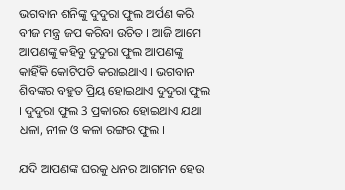ଭଗବାନ ଶନିଙ୍କୁ ଦୁଦୁରା ଫୁଲ ଅର୍ପଣ କରି ବୀଜ ମନ୍ତ୍ର ଜପ କରିବା ଉଚିତ । ଆଜି ଆମେ ଆପଣଙ୍କୁ କହିବୁ ଦୁଦୁରା ଫୁଲ ଆପଣଙ୍କୁ କାହିଁକି କୋଟିପତି କରାଇଥାଏ । ଭଗବାନ ଶିବଙ୍କର ବହୁତ ପ୍ରିୟ ହୋଇଥାଏ ଦୁଦୁରା ଫୁଲ । ଦୁଦୁରା ଫୁଲ 3 ପ୍ରକାରର ହୋଇଥାଏ ଯଥା ଧଳା, ନୀଳ ଓ କଳା ରଙ୍ଗର ଫୁଲ ।

ଯଦି ଆପଣଙ୍କ ଘରକୁ ଧନର ଆଗମନ ହେଉ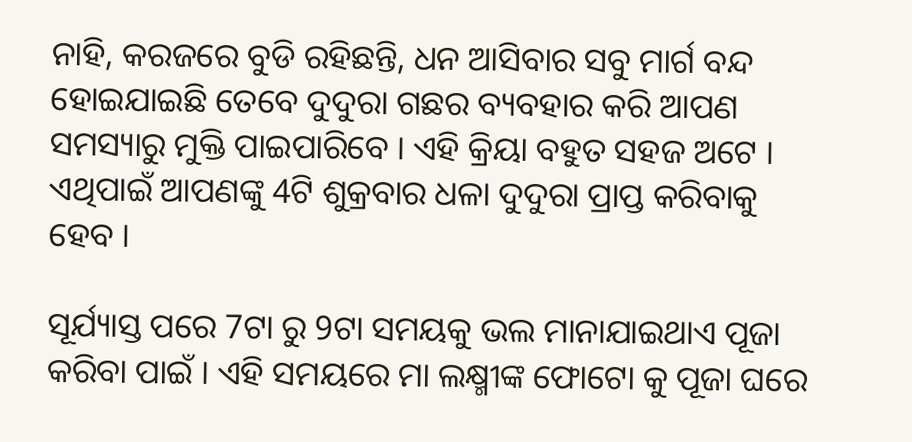ନାହି, କରଜରେ ବୁଡି ରହିଛନ୍ତି, ଧନ ଆସିବାର ସବୁ ମାର୍ଗ ବନ୍ଦ ହୋଇଯାଇଛି ତେବେ ଦୁଦୁରା ଗଛର ବ୍ୟବହାର କରି ଆପଣ ସମସ୍ୟାରୁ ମୁକ୍ତି ପାଇପାରିବେ । ଏହି କ୍ରିୟା ବହୁତ ସହଜ ଅଟେ । ଏଥିପାଇଁ ଆପଣଙ୍କୁ 4ଟି ଶୁକ୍ରବାର ଧଳା ଦୁଦୁରା ପ୍ରାପ୍ତ କରିବାକୁ ହେବ ।

ସୂର୍ଯ୍ୟାସ୍ତ ପରେ 7ଟା ରୁ 9ଟା ସମୟକୁ ଭଲ ମାନାଯାଇଥାଏ ପୂଜା କରିବା ପାଇଁ । ଏହି ସମୟରେ ମା ଲକ୍ଷ୍ମୀଙ୍କ ଫୋଟୋ କୁ ପୂଜା ଘରେ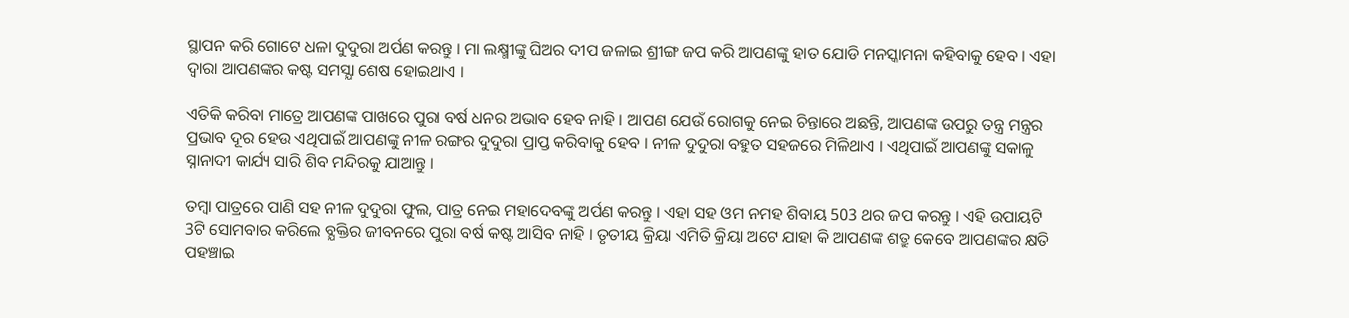ସ୍ଥାପନ କରି ଗୋଟେ ଧଳା ଦୁଦୁରା ଅର୍ପଣ କରନ୍ତୁ । ମା ଲକ୍ଷ୍ମୀଙ୍କୁ ଘିଅର ଦୀପ ଜଳାଇ ଶ୍ରୀଙ୍ଗ ଜପ କରି ଆପଣଙ୍କୁ ହାତ ଯୋଡି ମନସ୍କାମନା କହିବାକୁ ହେବ । ଏହା ଦ୍ଵାରା ଆପଣଙ୍କର କଷ୍ଟ ସମସ୍ଯା ଶେଷ ହୋଇଥାଏ ।

ଏତିକି କରିବା ମାତ୍ରେ ଆପଣଙ୍କ ପାଖରେ ପୁରା ବର୍ଷ ଧନର ଅଭାବ ହେବ ନାହି । ଆପଣ ଯେଉଁ ରୋଗକୁ ନେଇ ଚିନ୍ତାରେ ଅଛନ୍ତି, ଆପଣଙ୍କ ଉପରୁ ତନ୍ତ୍ର ମନ୍ତ୍ରର ପ୍ରଭାବ ଦୂର ହେଉ ଏଥିପାଇଁ ଆପଣଙ୍କୁ ନୀଳ ରଙ୍ଗର ଦୁଦୁରା ପ୍ରାପ୍ତ କରିବାକୁ ହେବ । ନୀଳ ଦୁଦୁରା ବହୁତ ସହଜରେ ମିଳିଥାଏ । ଏଥିପାଇଁ ଆପଣଙ୍କୁ ସକାଳୁ ସ୍ନାନାଦୀ କାର୍ଯ୍ୟ ସାରି ଶିବ ମନ୍ଦିରକୁ ଯାଆନ୍ତୁ ।

ତମ୍ବା ପାତ୍ରରେ ପାଣି ସହ ନୀଳ ଦୁଦୁରା ଫୁଲ, ପାତ୍ର ନେଇ ମହାଦେବଙ୍କୁ ଅର୍ପଣ କରନ୍ତୁ । ଏହା ସହ ଓମ ନମହ ଶିବାୟ 503 ଥର ଜପ କରନ୍ତୁ । ଏହି ଉପାୟଟି 3ଟି ସୋମବାର କରିଲେ ବ୍ଯକ୍ତିର ଜୀବନରେ ପୁରା ବର୍ଷ କଷ୍ଟ ଆସିବ ନାହି । ତୃତୀୟ କ୍ରିୟା ଏମିତି କ୍ରିୟା ଅଟେ ଯାହା କି ଆପଣଙ୍କ ଶତ୍ରୁ କେବେ ଆପଣଙ୍କର କ୍ଷତି ପହଞ୍ଚାଇ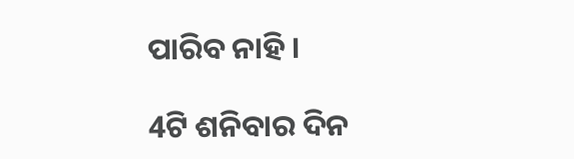ପାରିବ ନାହି ।

4ଟି ଶନିବାର ଦିନ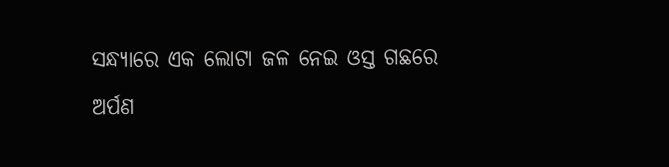ସନ୍ଧ୍ୟାରେ ଏକ ଲୋଟା ଜଳ ନେଇ ଓସ୍ତ ଗଛରେ ଅର୍ପଣ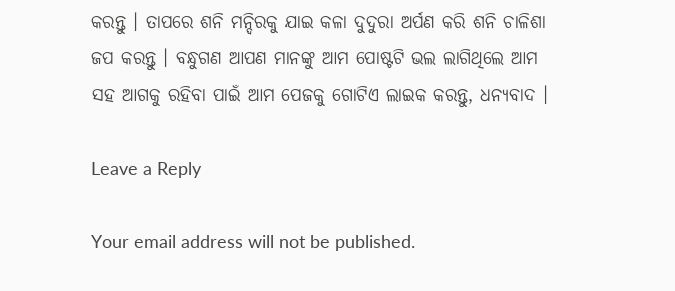କରନ୍ତୁ । ତାପରେ ଶନି ମନ୍ଦିରକୁ ଯାଇ କଳା ଦୁଦୁରା ଅର୍ପଣ କରି ଶନି ଚାଳିଶା ଜପ କରନ୍ତୁ । ବନ୍ଧୁଗଣ ଆପଣ ମାନଙ୍କୁ ଆମ ପୋଷ୍ଟଟି ଭଲ ଲାଗିଥିଲେ ଆମ ସହ ଆଗକୁ ରହିବା ପାଇଁ ଆମ ପେଜକୁ ଗୋଟିଏ ଲାଇକ କରନ୍ତୁ, ଧନ୍ୟବାଦ ।

Leave a Reply

Your email address will not be published.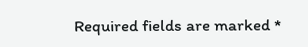Required fields are marked *